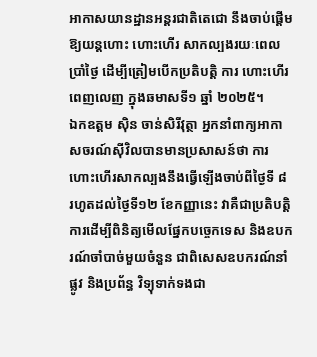អាកាសយានដ្ឋានអន្តរជាតិតេជោ នឹងចាប់ផ្តើមឱ្យយន្តហោះ ហោះហើរ សាកល្បងរយៈពេលប្រាំថ្ងៃ ដើម្បីត្រៀមបើកប្រតិបត្តិ ការ ហោះហើរ ពេញលេញ ក្នុងឆមាសទី១ ឆ្នាំ ២០២៥។
ឯកឧត្តម ស៊ិន ចាន់សិរីវុត្ថា អ្នកនាំពាក្យអាកាសចរណ៍ស៊ីវិលបានមានប្រសាសន៍ថា ការ ហោះហើរសាកល្បងនឹងធ្វើឡើងចាប់ពីថ្ងៃទី ៨ រហូតដល់ថ្ងៃទី១២ ខែកញ្ញានេះ វាគឺជាប្រតិបត្តិការដើម្បីពិនិត្យមើលផ្នែកបច្ចេកទេស និងឧបករណ៍ចាំបាច់មួយចំនួន ជាពិសេសឧបករណ៍នាំផ្លូវ និងប្រព័ន្ធ វិទ្យុទាក់ទងជា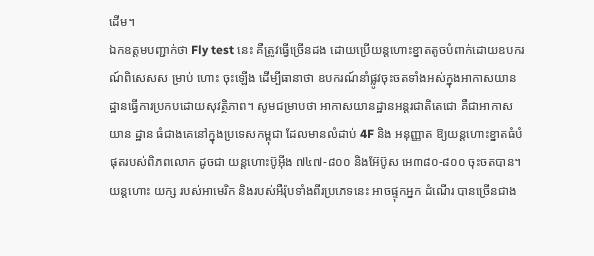ដើម។
ឯកឧត្តមបញ្ជាក់ថា Fly test នេះ គឺត្រូវធ្វើច្រើនដង ដោយប្រើយន្តហោះខ្នាតតូចបំពាក់ដោយឧបករណ៍ពិសេសស ម្រាប់ ហោះ ចុះឡើង ដើម្បីធានាថា ឧបករណ៍នាំផ្លូវចុះចតទាំងអស់ក្នុងអាកាសយានដ្ឋានធ្វើការប្រកបដោយសុវត្ថិភាព។ សូមជម្រាបថា អាកាសយានដ្ឋានអន្តរជាតិតេជោ គឺជាអាកាសយាន ដ្ឋាន ធំជាងគេនៅក្នុងប្រទេសកម្ពុជា ដែលមានលំដាប់ 4F និង អនុញ្ញាត ឱ្យយន្តហោះខ្នាតធំបំផុតរបស់ពិភពលោក ដូចជា យន្តហោះប៊ូអ៊ីង ៧៤៧-៨០០ និងអ៊ែប៊ូស អេ៣៨០-៨០០ ចុះចតបាន។
យន្តហោះ យក្ស របស់អាមេរិក និងរបស់អឺរ៉ុបទាំងពីរប្រភេទនេះ អាចផ្ទុកអ្នក ដំណើរ បានច្រើនជាង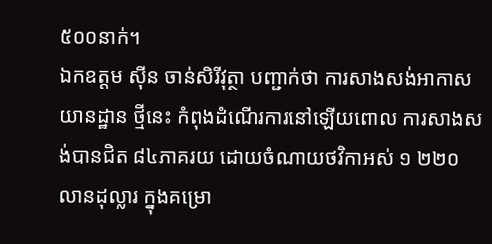៥០០នាក់។
ឯកឧត្តម ស៊ីន ចាន់សិរីវុត្ថា បញ្ជាក់ថា ការសាងសង់អាកាសយានដ្ឋាន ថ្មីនេះ កំពុងដំណើរការនៅឡើយពោល ការសាងសង់បានជិត ៨៤ភាគរយ ដោយចំណាយថវិកាអស់ ១ ២២០លានដុល្លារ ក្នុងគម្រោ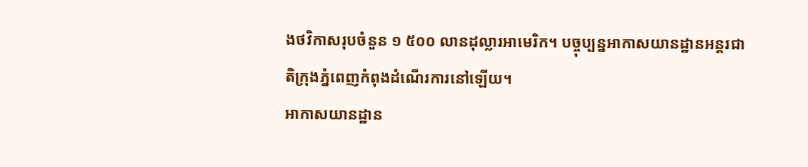ងថវិកាសរុបចំនួន ១ ៥០០ លានដុល្លារអាមេរិក។ បច្ចុប្បន្នអាកាសយានដ្ឋានអន្តរជាតិក្រុងភ្នំពេញកំពុងដំណើរការនៅឡើយ។
អាកាសយានដ្ឋាន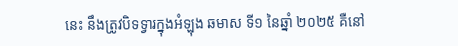នេះ នឹងត្រូវបិទទ្វារក្នុងអំឡុង ឆមាស ទី១ នៃឆ្នាំ ២០២៥ គឺនៅ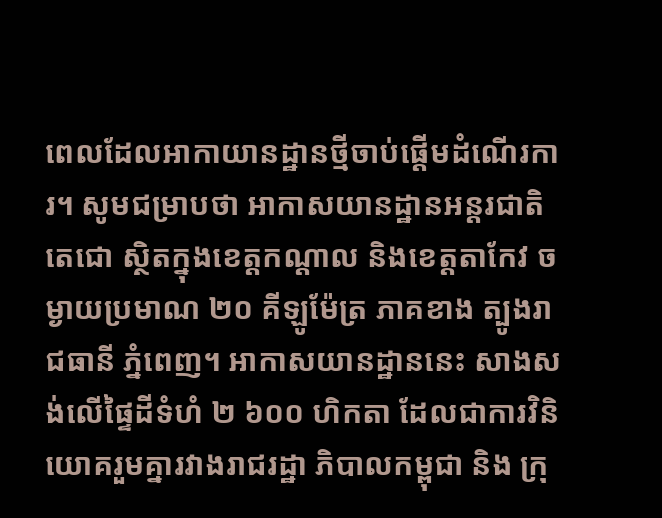ពេលដែលអាកាយានដ្ឋានថ្មីចាប់ផ្តើមដំណើរការ។ សូមជម្រាបថា អាកាសយានដ្ឋានអន្តរជាតិតេជោ ស្ថិតក្នុងខេត្តកណ្តាល និងខេត្តតាកែវ ចម្ងាយប្រមាណ ២០ គីឡូម៉ែត្រ ភាគខាង ត្បូងរាជធានី ភ្នំពេញ។ អាកាសយានដ្ឋាននេះ សាងសង់លើផ្ទៃដីទំហំ ២ ៦០០ ហិកតា ដែលជាការវិនិយោគរួមគ្នារវាងរាជរដ្ឋា ភិបាលកម្ពុជា និង ក្រុ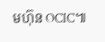មហ៊ុន OCIC៕